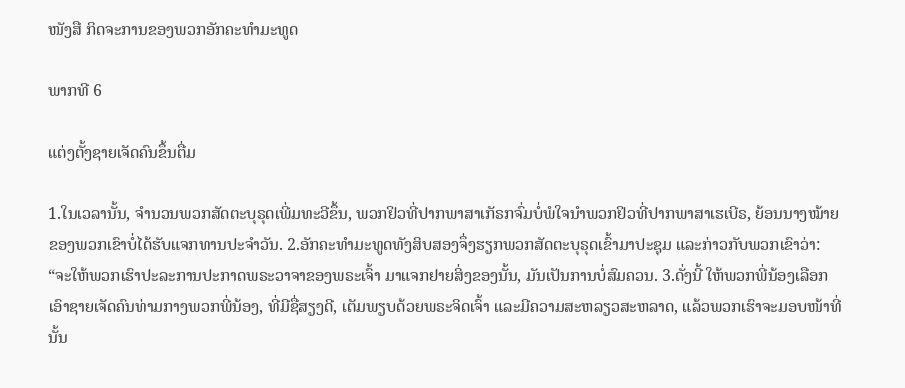ໜັງສື ກິດຈະການຂອງພວກອັກຄະທຳມະທູດ

ພາກທີ 6

ແຕ່ງຕັ້ງຊາຍເຈັດຄົນຂຶ້ນຕື່ມ

1.ໃນເວລານັ້ນ, ຈຳນວນພວກສັດຕະບຸຣຸດເພີ່ມທະວີຂຶ້ນ, ພວກຢິວທີ່ປາກພາສາເກັຣກຈົ່ມບໍ່ພໍໃຈນຳພວກຢິວທີ່ປາກພາສາເຮເບີຣ, ຍ້ອນນາງໝ້າຍຂອງພວກເຂົາບໍ່ໄດ້ຮັບແຈກທານປະຈຳວັນ. 2.ອັກຄະທຳມະທູດທັງສິບສອງຈຶ່ງຮຽກພວກສັດຕະບຸຣຸດເຂົ້າມາປະຊຸມ ແລະກ່າວກັບພວກເຂົາວ່າ: “ຈະໃຫ້ພວກເຮົາປະລະການປະກາດພຣະວາຈາຂອງພຣະເຈົ້າ ມາແຈກຢາຍສິ່ງຂອງນັ້ນ, ມັນເປັນການບໍ່ສົມຄວນ. 3.ດັ່ງນີ້ ໃຫ້ພວກພີ່ນ້ອງເລືອກເອົາຊາຍເຈັດຄົນທ່າມກາງພວກພີ່ນ້ອງ, ທີ່ມີຊື່ສຽງດີ, ເຕັມພຽບດ້ວຍພຣະຈິດເຈົ້າ ແລະມີຄວາມສະຫລຽວສະຫລາດ, ແລ້ວພວກເຮົາຈະມອບໜ້າທີ່ນັ້ນ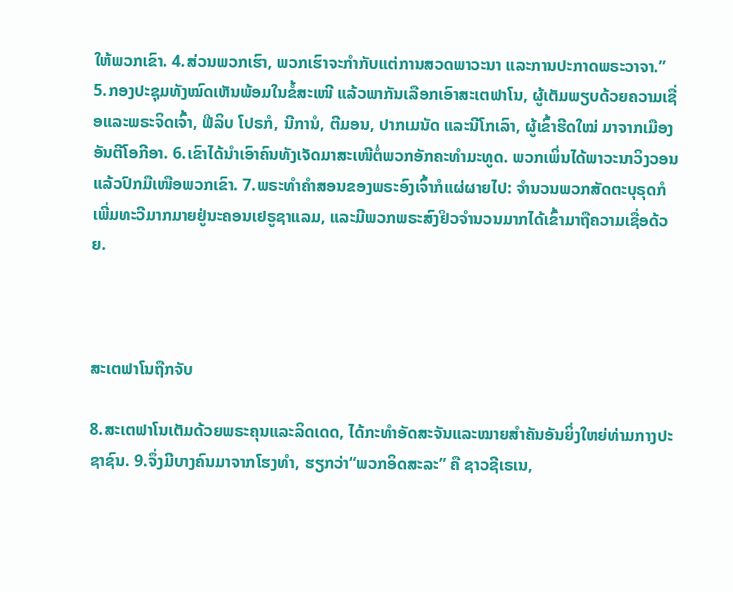ໃຫ້ພວກເຂົາ. 4.ສ່ວນພວກເຮົາ, ພວກເຮົາຈະກຳກັບແຕ່ການສວດພາວະນາ ແລະການປະກາດພຣະວາຈາ.” 5.ກອງປະຊຸມທັງໝົດເຫັນພ້ອມໃນຂໍ້ສະເໜີ ແລ້ວພາກັນເລືອກເອົາສະເຕຟາໂນ, ຜູ້ເຕັມພຽບດ້ວຍຄວາມເຊື່ອແລະພຣະຈິດເຈົ້າ, ຟີລິບ ໂປຣກໍ, ນີການໍ, ຕີມອນ, ປາກເມນັດ ແລະນີໂກເລົາ, ຜູ້ເຂົ້າຮີດໃໝ່ ມາຈາກເມືອງອັນຕີໂອກີອາ. 6.ເຂົາໄດ້ນຳເອົາຄົນທັງເຈັດມາສະເໜີຕໍ່ພວກອັກຄະທຳມະທູດ. ພວກເພິ່ນໄດ້ພາວະນາວິງວອນ ແລ້ວປົກມືເໜືອພວກເຂົາ. 7.ພຣະທຳຄຳສອນຂອງພຣະອົງເຈົ້າກໍແຜ່ຜາຍໄປ: ຈຳນວນພວກສັດຕະບຸຣຸດກໍເພີ່ມທະວີມາກມາຍຢູ່ນະຄອນເຢຣູຊາແລມ, ແລະມີພວກພຣະສົງຢິວຈຳນວນມາກໄດ້ເຂົ້າມາຖືຄວາມເຊື່ອດ້ວຍ.



ສະເຕຟາໂນຖືກຈັບ

8.ສະເຕຟາໂນເຕັມດ້ວຍພຣະຄຸນແລະລິດເດດ, ໄດ້ກະທຳອັດສະຈັນແລະໝາຍສຳຄັນອັນຍິ່ງໃຫຍ່ທ່າມກາງປະຊາຊົນ. 9.ຈຶ່ງມີບາງຄົນມາຈາກໂຮງທຳ, ຮຽກວ່າ“ພວກອິດສະລະ” ຄື ຊາວຊີເຣເນ,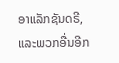ອາແລັກຊັນດຣີ, ແລະພວກອື່ນອີກ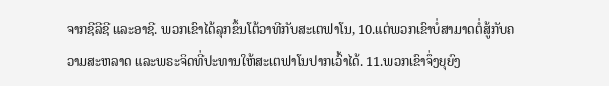ຈາກຊີລີຊີ ແລະອາຊີ. ພວກເຂົາໄດ້ລຸກຂຶ້ນໂຕ້ວາທີກັບສະເຕຟາໂນ, 10.ແຕ່ພວກເຂົາບໍ່ສາມາດຕໍ່ສູ້ກັບຄວາມສະຫລາດ ແລະພຣະຈິດທີ່ປະທານໃຫ້ສະເຕຟາໂນປາກເວົ້າໄດ້. 11.ພວກເຂົາຈຶ່ງຍຸຍົງ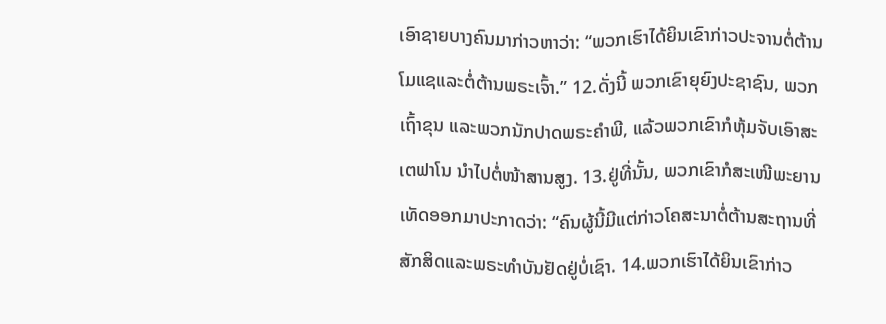ເອົາຊາຍບາງຄົນມາກ່າວຫາວ່າ: “ພວກເຮົາໄດ້ຍິນເຂົາກ່າວປະຈານຕໍ່ຕ້ານໂມແຊແລະຕໍ່ຕ້ານພຣະເຈົ້າ.” 12.ດັ່ງນີ້ ພວກເຂົາຍຸຍົງປະຊາຊົນ, ພວກເຖົ້າຂຸນ ແລະພວກນັກປາດພຣະຄຳພີ, ແລ້ວພວກເຂົາກໍຫຸ້ມຈັບເອົາສະເຕຟາໂນ ນຳໄປຕໍ່ໜ້າສານສູງ. 13.ຢູ່ທີ່ນັ້ນ, ພວກເຂົາກໍສະເໜີພະຍານເທັດອອກມາປະກາດວ່າ: “ຄົນຜູ້ນີ້ມີແຕ່ກ່າວໂຄສະນາຕໍ່ຕ້ານສະຖານທີ່ສັກສິດແລະພຣະທຳບັນຢັດຢູ່ບໍ່ເຊົາ. 14.ພວກເຮົາໄດ້ຍິນເຂົາກ່າວ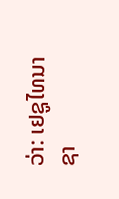ວ່າ: ເຢຊູໄທນາຊາ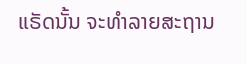ແຣັດນັ້ນ ຈະທຳລາຍສະຖານ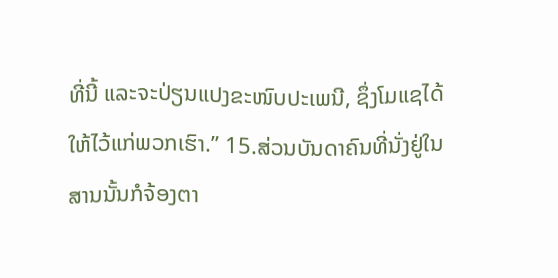ທີ່ນີ້ ແລະຈະປ່ຽນແປງຂະໜົບປະເພນີ, ຊຶ່ງໂມແຊໄດ້ໃຫ້ໄວ້ແກ່ພວກເຮົາ.” 15.ສ່ວນບັນດາຄົນທີ່ນັ່ງຢູ່ໃນສານນັ້ນກໍຈ້ອງຕາ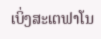ເບິ່ງສະເຕຟາໂນ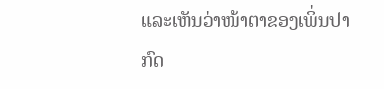ແລະເຫັນວ່າໜ້າຕາຂອງເພິ່ນປາກົດ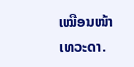ເໝືອນໜ້າເທວະດາ.